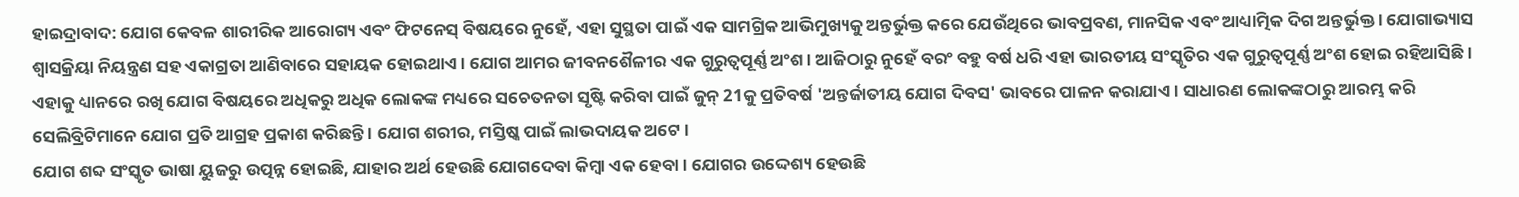ହାଇଦ୍ରାବାଦ: ଯୋଗ କେବଳ ଶାରୀରିକ ଆରୋଗ୍ୟ ଏବଂ ଫିଟନେସ୍ ବିଷୟରେ ନୁହେଁ, ଏହା ସୁସ୍ଥତା ପାଇଁ ଏକ ସାମଗ୍ରିକ ଆଭିମୁଖ୍ୟକୁ ଅନ୍ତର୍ଭୁକ୍ତ କରେ ଯେଉଁଥିରେ ଭାବପ୍ରବଣ, ମାନସିକ ଏବଂ ଆଧ୍ୟାତ୍ମିକ ଦିଗ ଅନ୍ତର୍ଭୁକ୍ତ । ଯୋଗାଭ୍ୟାସ ଶ୍ୱାସକ୍ରିୟା ନିୟନ୍ତ୍ରଣ ସହ ଏକାଗ୍ରତା ଆଣିବାରେ ସହାୟକ ହୋଇଥାଏ । ଯୋଗ ଆମର ଜୀବନଶୈଳୀର ଏକ ଗୁରୁତ୍ୱପୂର୍ଣ୍ଣ ଅଂଶ । ଆଜିଠାରୁ ନୁହେଁ ବରଂ ବହୁ ବର୍ଷ ଧରି ଏହା ଭାରତୀୟ ସଂସ୍କୃତିର ଏକ ଗୁରୁତ୍ୱପୂର୍ଣ୍ଣ ଅଂଶ ହୋଇ ରହିଆସିଛି । ଏହାକୁ ଧ୍ୟାନରେ ରଖି ଯୋଗ ବିଷୟରେ ଅଧିକରୁ ଅଧିକ ଲୋକଙ୍କ ମଧ୍ୟରେ ସଚେତନତା ସୃଷ୍ଟି କରିବା ପାଇଁ ଜୁନ୍ 21କୁ ପ୍ରତିବର୍ଷ 'ଅନ୍ତର୍ଜାତୀୟ ଯୋଗ ଦିବସ' ଭାବରେ ପାଳନ କରାଯାଏ । ସାଧାରଣ ଲୋକଙ୍କଠାରୁ ଆରମ୍ଭ କରି ସେଲିବ୍ରିଟିମାନେ ଯୋଗ ପ୍ରତି ଆଗ୍ରହ ପ୍ରକାଶ କରିଛନ୍ତି । ଯୋଗ ଶରୀର, ମସ୍ତିଷ୍କ ପାଇଁ ଲାଭଦାୟକ ଅଟେ ।
ଯୋଗ ଶବ୍ଦ ସଂସ୍କୃତ ଭାଷା ୟୁଜରୁ ଉତ୍ପନ୍ନ ହୋଇଛି, ଯାହାର ଅର୍ଥ ହେଉଛି ଯୋଗଦେବା କିମ୍ବା ଏକ ହେବା । ଯୋଗର ଉଦ୍ଦେଶ୍ୟ ହେଉଛି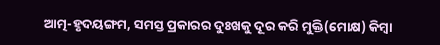ଆତ୍ମ-ହୃଦୟଙ୍ଗମ, ସମସ୍ତ ପ୍ରକାରର ଦୁଃଖକୁ ଦୂର କରି ମୁକ୍ତି(ମୋକ୍ଷ) କିମ୍ବା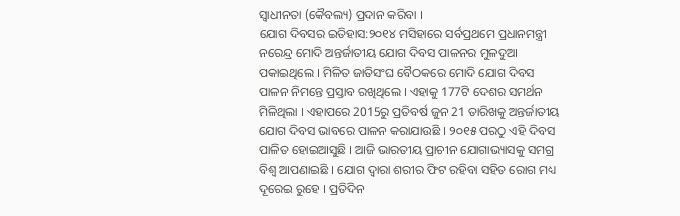ସ୍ବାଧୀନତା (କୈବଲ୍ୟ) ପ୍ରଦାନ କରିବା ।
ଯୋଗ ଦିବସର ଇତିହାସ:୨୦୧୪ ମସିହାରେ ସର୍ବପ୍ରଥମେ ପ୍ରଧାନମନ୍ତ୍ରୀ ନରେନ୍ଦ୍ର ମୋଦି ଅନ୍ତର୍ଜାତୀୟ ଯୋଗ ଦିବସ ପାଳନର ମୁଳଦୁଆ ପକାଇଥିଲେ । ମିଳିତ ଜାତିସଂଘ ବୈଠକରେ ମୋଦି ଯୋଗ ଦିବସ ପାଳନ ନିମନ୍ତେ ପ୍ରସ୍ତାବ ରଖିଥିଲେ । ଏହାକୁ 177ଟି ଦେଶର ସମର୍ଥନ ମିଳିଥିଲା । ଏହାପରେ 2015ରୁ ପ୍ରତିବର୍ଷ ଜୁନ 21 ତାରିଖକୁ ଅନ୍ତର୍ଜାତୀୟ ଯୋଗ ଦିବସ ଭାବରେ ପାଳନ କରାଯାଉଛି । ୨୦୧୫ ପରଠୁ ଏହି ଦିବସ ପାଳିତ ହୋଇଆସୁଛି । ଆଜି ଭାରତୀୟ ପ୍ରାଚୀନ ଯୋଗାଭ୍ୟାସକୁ ସମଗ୍ର ବିଶ୍ବ ଆପଣାଇଛି । ଯୋଗ ଦ୍ବାରା ଶରୀର ଫିଟ ରହିବା ସହିତ ରୋଗ ମଧ୍ୟ ଦୂରେଇ ରୁହେ । ପ୍ରତିଦିନ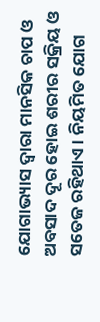ଯୋଗାଭ୍ୟାସ ଦ୍ବାରା ମାନସିକ ଚାପ ଓ ଅବସାଦ ଦୂର ହୋଇ ଶରୀର ସକ୍ରିୟ ଓ ସତେଜ ରହିଥାଏ । ନିୟମିତ ଯୋଗ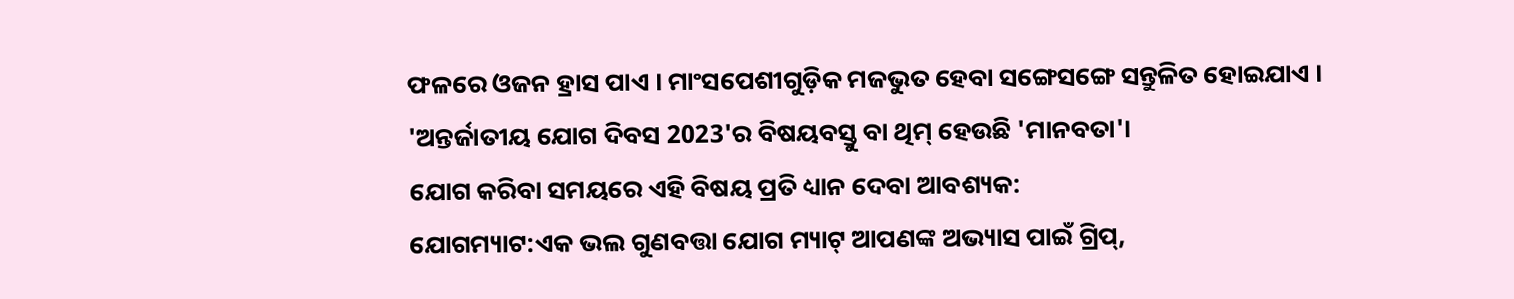ଫଳରେ ଓଜନ ହ୍ରାସ ପାଏ । ମାଂସପେଶୀଗୁଡ଼ିକ ମଜଭୁତ ହେବା ସଙ୍ଗେସଙ୍ଗେ ସନ୍ତୁଳିତ ହୋଇଯାଏ । 'ଅନ୍ତର୍ଜାତୀୟ ଯୋଗ ଦିବସ 2023'ର ବିଷୟବସ୍ତୁ ବା ଥିମ୍ ହେଉଛି 'ମାନବତା'।
ଯୋଗ କରିବା ସମୟରେ ଏହି ବିଷୟ ପ୍ରତି ଧ୍ୟାନ ଦେବା ଆବଶ୍ୟକ:
ଯୋଗମ୍ୟାଟ:ଏକ ଭଲ ଗୁଣବତ୍ତା ଯୋଗ ମ୍ୟାଟ୍ ଆପଣଙ୍କ ଅଭ୍ୟାସ ପାଇଁ ଗ୍ରିପ୍,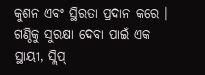କୁଶନ ଏବଂ ସ୍ଥିରତା ପ୍ରଦାନ କରେ । ଗଣ୍ଠିକୁ ସୁରକ୍ଷା ଦେବା ପାଇଁ ଏକ ସ୍ଥାୟୀ, ସ୍ଲିପ୍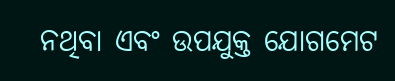ନଥିବା ଏବଂ ଉପଯୁକ୍ତ ଯୋଗମେଟ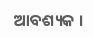ଆବଶ୍ୟକ ।